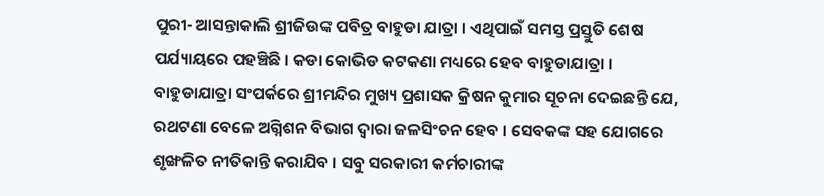ପୁରୀ- ଆସନ୍ତାକାଲି ଶ୍ରୀଜିଉଙ୍କ ପବିତ୍ର ବାହୁଡା ଯାତ୍ରା । ଏଥିପାଇଁ ସମସ୍ତ ପ୍ରସ୍ତୁତି ଶେଷ ପର୍ଯ୍ୟାୟରେ ପହଞ୍ଚିଛି । କଡା କୋଭିଡ କଟକଣା ମଧ୍ୟରେ ହେବ ବାହୁଡାଯାତ୍ରା । ବାହୁଡାଯାତ୍ରା ସଂପର୍କରେ ଶ୍ରୀମନ୍ଦିର ମୁଖ୍ୟ ପ୍ରଶାସକ କ୍ରିଷନ କୁମାର ସୂଚନା ଦେଇଛନ୍ତି ଯେ, ରଥଟଣା ବେଳେ ଅଗ୍ନିଶନ ବିଭାଗ ଦ୍ୱାରା ଜଳସିଂଚନ ହେବ । ସେବକଙ୍କ ସହ ଯୋଗରେ ଶୃଙ୍ଖଳିତ ନୀତିକାନ୍ତି କରାଯିବ । ସବୁ ସରକାରୀ କର୍ମଚାରୀଙ୍କ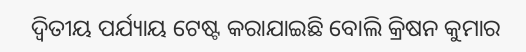ଦ୍ୱିତୀୟ ପର୍ଯ୍ୟାୟ ଟେଷ୍ଟ କରାଯାଇଛି ବୋଲି କ୍ରିଷନ କୁମାର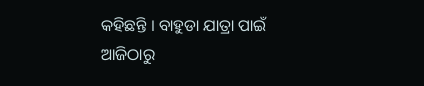କହିଛନ୍ତି । ବାହୁଡା ଯାତ୍ରା ପାଇଁ ଆଜିଠାରୁ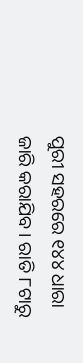ପୁରୀ ସହରରେ ୧୪୪ ଧାରା ଜାରି କରାଯିବ । ରାତି ୮ଟାରୁ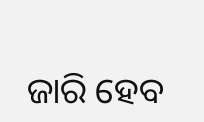ଜାରି ହେବ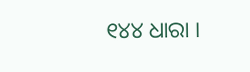୧୪୪ ଧାରା ।